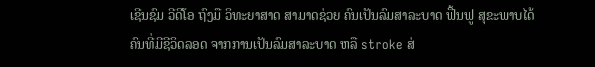ເຊີນຊົມ ວີດີໂອ ຖົງມື ວິທະຍາສາດ ສາມາດຊ່ວຍ ຄົນເປັນລົມສາລະບາດ ຟື້ນຟູ ສຸຂະພາບໄດ້
ຄົນທີ່ມີຊີວິດລອດ ຈາກການເປັນລົມສາລະບາດ ຫລື stroke ສ່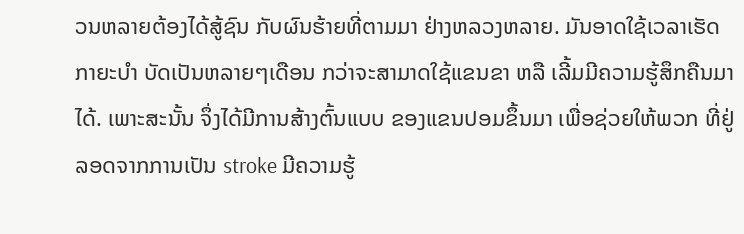ວນຫລາຍຕ້ອງໄດ້ສູ້ຊົນ ກັບຜົນຮ້າຍທີ່ຕາມມາ ຢ່າງຫລວງຫລາຍ. ມັນອາດໃຊ້ເວລາເຮັດກາຍະບໍາ ບັດເປັນຫລາຍໆເດືອນ ກວ່າຈະສາມາດໃຊ້ແຂນຂາ ຫລື ເລີ້ມມີຄວາມຮູ້ສຶກຄືນມາໄດ້. ເພາະສະນັ້ນ ຈຶ່ງໄດ້ມີການສ້າງຕົ້ນແບບ ຂອງແຂນປອມຂຶ້ນມາ ເພື່ອຊ່ວຍໃຫ້ພວກ ທີ່ຢູ່ລອດຈາກການເປັນ stroke ມີຄວາມຮູ້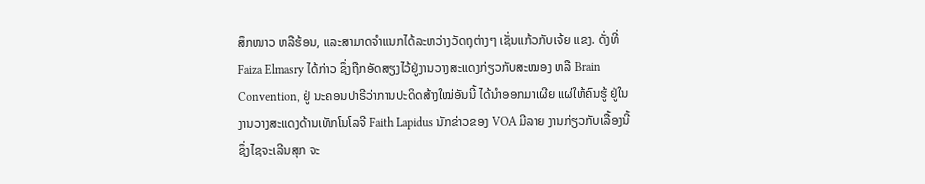ສຶກໜາວ ຫລືຮ້ອນ, ແລະສາມາດຈໍາແນກໄດ້ລະຫວ່າງວັດຖຸຕ່າງໆ ເຊັ່ນແກ້ວກັບເຈ້ຍ ແຂງ. ດັ່ງທີ່ Faiza Elmasry ໄດ້ກ່າວ ຊຶ່ງຖືກອັດສຽງໄວ້ຢູ່ງານວາງສະແດງກ່ຽວກັບສະໝອງ ຫລື Brain Convention, ຢູ່ ນະຄອນປາຣີວ່າການປະດິດສ້າງໃໝ່ອັນນີ້ ໄດ້ນໍາອອກມາເຜີຍ ແຜ່ໃຫ້ຄົນຮູ້ ຢູ່ໃນ ງານວາງສະແດງດ້ານເທັກໂນໂລຈີ Faith Lapidus ນັກຂ່າວຂອງ VOA ມີລາຍ ງານກ່ຽວກັບເລື້ອງນີ້ ຊຶ່ງໄຊຈະເລີນສຸກ ຈະ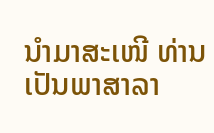ນໍາມາສະເໜີ ທ່ານ ເປັນພາສາລາ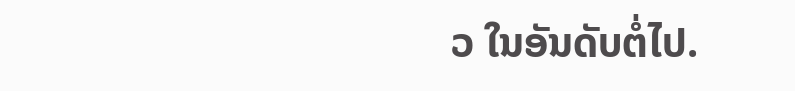ວ ໃນອັນດັບຕໍ່ໄປ.